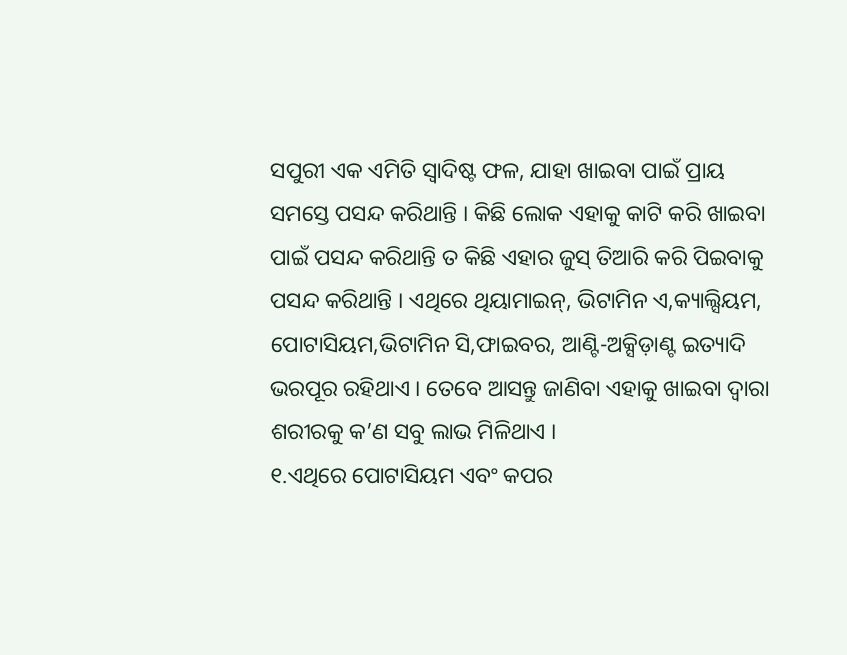ସପୁରୀ ଏକ ଏମିତି ସ୍ୱାଦିଷ୍ଟ ଫଳ, ଯାହା ଖାଇବା ପାଇଁ ପ୍ରାୟ ସମସ୍ତେ ପସନ୍ଦ କରିଥାନ୍ତି । କିଛି ଲୋକ ଏହାକୁ କାଟି କରି ଖାଇବା ପାଇଁ ପସନ୍ଦ କରିଥାନ୍ତି ତ କିଛି ଏହାର ଜୁସ୍ ତିଆରି କରି ପିଇବାକୁ ପସନ୍ଦ କରିଥାନ୍ତି । ଏଥିରେ ଥିୟାମାଇନ୍, ଭିଟାମିନ ଏ,କ୍ୟାଲ୍ସିୟମ, ପୋଟାସିୟମ,ଭିଟାମିନ ସି,ଫାଇବର, ଆଣ୍ଟି-ଅକ୍ସିଡ଼ାଣ୍ଟ ଇତ୍ୟାଦି ଭରପୂର ରହିଥାଏ । ତେବେ ଆସନ୍ତୁ ଜାଣିବା ଏହାକୁ ଖାଇବା ଦ୍ୱାରା ଶରୀରକୁ କ’ଣ ସବୁ ଲାଭ ମିଳିଥାଏ ।
୧.ଏଥିରେ ପୋଟାସିୟମ ଏବଂ କପର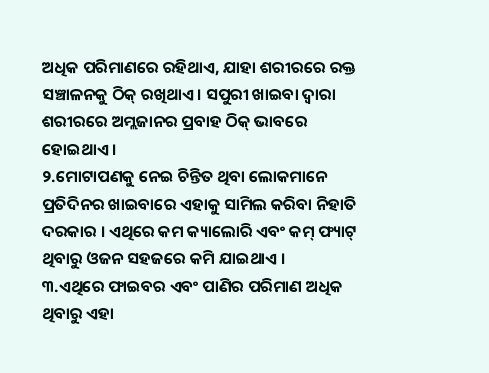ଅଧିକ ପରିମାଣରେ ରହିଥାଏ, ଯାହା ଶରୀରରେ ରକ୍ତ ସଞ୍ଚାଳନକୁ ଠିକ୍ ରଖିଥାଏ । ସପୁରୀ ଖାଇବା ଦ୍ୱାରା ଶରୀରରେ ଅମ୍ଲଜାନର ପ୍ରବାହ ଠିକ୍ ଭାବରେ ହୋଇଥାଏ ।
୨.ମୋଟାପଣକୁ ନେଇ ଚିନ୍ତିତ ଥିବା ଲୋକମାନେ ପ୍ରତିଦିନର ଖାଇବାରେ ଏହାକୁ ସାମିଲ କରିବା ନିହାତି ଦରକାର । ଏଥିରେ କମ କ୍ୟାଲୋରି ଏବଂ କମ୍ ଫ୍ୟାଟ୍ ଥିବାରୁ ଓଜନ ସହଜରେ କମି ଯାଇଥାଏ ।
୩.ଏଥିରେ ଫାଇବର ଏବଂ ପାଣିର ପରିମାଣ ଅଧିକ ଥିବାରୁ ଏହା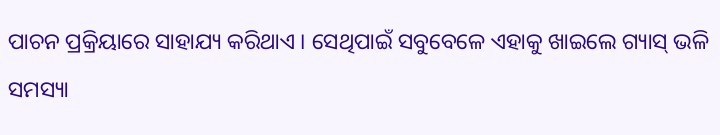ପାଚନ ପ୍ରକ୍ରିୟାରେ ସାହାଯ୍ୟ କରିଥାଏ । ସେଥିପାଇଁ ସବୁବେଳେ ଏହାକୁ ଖାଇଲେ ଗ୍ୟାସ୍ ଭଳି ସମସ୍ୟା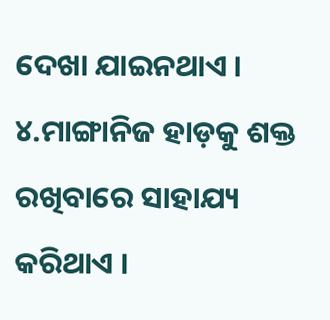ଦେଖା ଯାଇନଥାଏ ।
୪.ମାଙ୍ଗାନିଜ ହାଡ଼କୁ ଶକ୍ତ ରଖିବାରେ ସାହାଯ୍ୟ କରିଥାଏ ।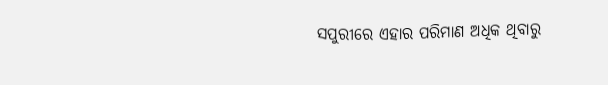ସପୁରୀରେ ଏହାର ପରିମାଣ ଅଧିକ ଥିବାରୁ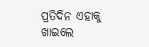ପ୍ରତିଦିନ ଏହାକୁ ଖାଇଲେ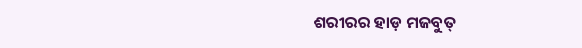ଶରୀରର ହାଡ଼ ମଜବୁତ୍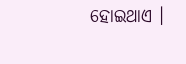ହୋଇଥାଏ ।